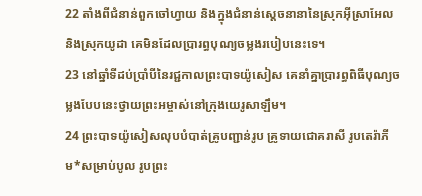22 តាំងពីជំនាន់ពួកចៅហ្វាយ និងក្នុងជំនាន់ស្ដេចនានានៃស្រុកអ៊ីស្រាអែល និងស្រុកយូដា គេមិនដែលប្រារព្ធបុណ្យចម្លងរបៀបនេះទេ។
23 នៅឆ្នាំទីដប់ប្រាំបីនៃរជ្ជកាលព្រះបាទយ៉ូសៀស គេនាំគ្នាប្រារព្ធពិធីបុណ្យចម្លងបែបនេះថ្វាយព្រះអម្ចាស់នៅក្រុងយេរូសាឡឹម។
24 ព្រះបាទយ៉ូសៀសលុបបំបាត់គ្រូបញ្ជាន់រូប គ្រូទាយជោគរាសី រូបតេរ៉ាភីម*សម្រាប់បូល រូបព្រះ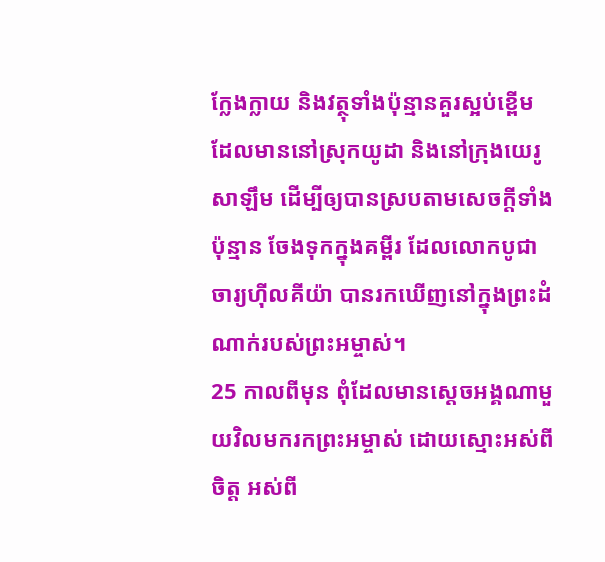ក្លែងក្លាយ និងវត្ថុទាំងប៉ុន្មានគួរស្អប់ខ្ពើមដែលមាននៅស្រុកយូដា និងនៅក្រុងយេរូសាឡឹម ដើម្បីឲ្យបានស្របតាមសេចក្ដីទាំងប៉ុន្មាន ចែងទុកក្នុងគម្ពីរ ដែលលោកបូជាចារ្យហ៊ីលគីយ៉ា បានរកឃើញនៅក្នុងព្រះដំណាក់របស់ព្រះអម្ចាស់។
25 កាលពីមុន ពុំដែលមានស្ដេចអង្គណាមួយវិលមករកព្រះអម្ចាស់ ដោយស្មោះអស់ពីចិត្ត អស់ពី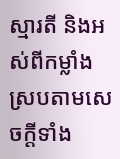ស្មារតី និងអស់ពីកម្លាំង ស្របតាមសេចក្ដីទាំង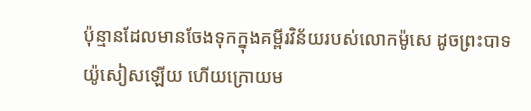ប៉ុន្មានដែលមានចែងទុកក្នុងគម្ពីរវិន័យរបស់លោកម៉ូសេ ដូចព្រះបាទយ៉ូសៀសឡើយ ហើយក្រោយម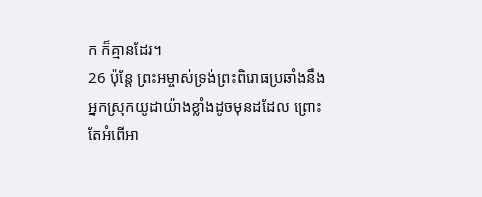ក ក៏គ្មានដែរ។
26 ប៉ុន្តែ ព្រះអម្ចាស់ទ្រង់ព្រះពិរោធប្រឆាំងនឹងអ្នកស្រុកយូដាយ៉ាងខ្លាំងដូចមុនដដែល ព្រោះតែអំពើអា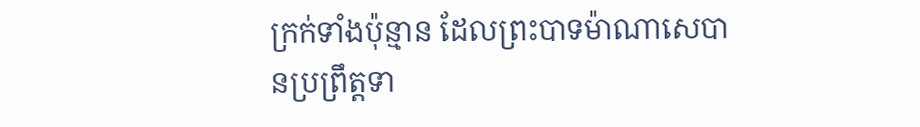ក្រក់ទាំងប៉ុន្មាន ដែលព្រះបាទម៉ាណាសេបានប្រព្រឹត្តទា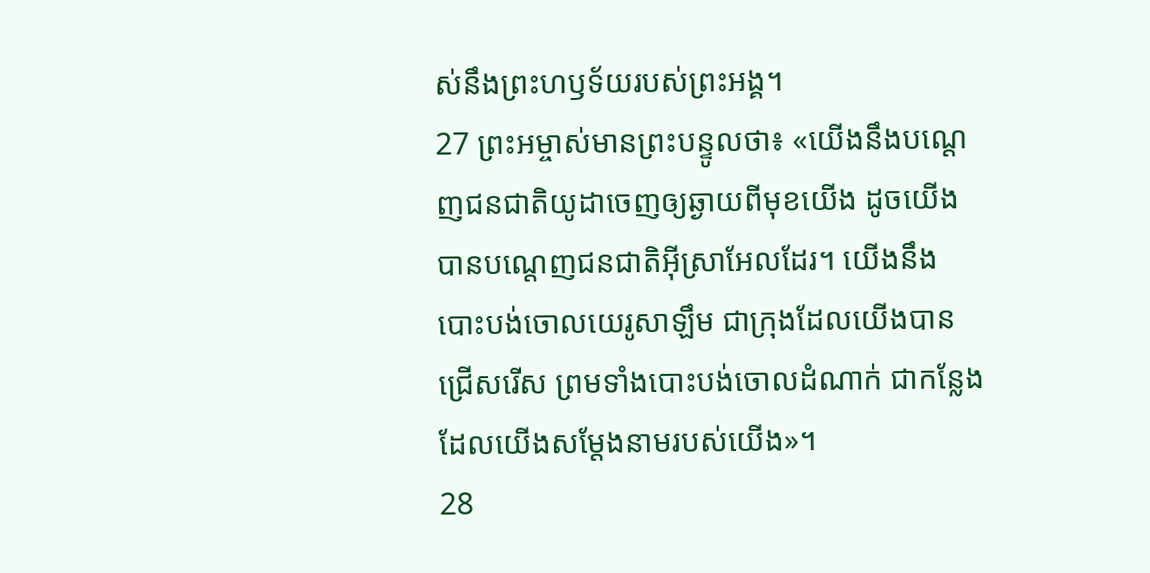ស់នឹងព្រះហឫទ័យរបស់ព្រះអង្គ។
27 ព្រះអម្ចាស់មានព្រះបន្ទូលថា៖ «យើងនឹងបណ្ដេញជនជាតិយូដាចេញឲ្យឆ្ងាយពីមុខយើង ដូចយើងបានបណ្ដេញជនជាតិអ៊ីស្រាអែលដែរ។ យើងនឹងបោះបង់ចោលយេរូសាឡឹម ជាក្រុងដែលយើងបានជ្រើសរើស ព្រមទាំងបោះបង់ចោលដំណាក់ ជាកន្លែងដែលយើងសម្តែងនាមរបស់យើង»។
28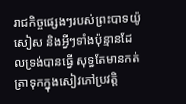រាជកិច្ចផ្សេងៗរបស់ព្រះបាទយ៉ូសៀស និងអ្វីៗទាំងប៉ុន្មានដែលទ្រង់បានធ្វើ សុទ្ធតែមានកត់ត្រាទុកក្នុងសៀវភៅប្រវត្តិ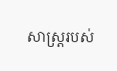សាស្ត្ររបស់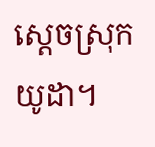ស្ដេចស្រុកយូដា។